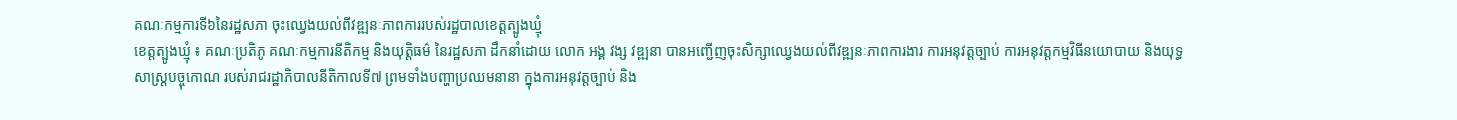គណៈកម្មការទី៦នៃរដ្ឋសភា ចុះឈ្វេងយល់ពីវឌ្ឍនៈភាពការរបស់រដ្ឋបាលខេត្តត្បូងឃ្មុំ
ខេត្តត្បូងឃ្មុំ ៖ គណៈប្រតិភូ គណៈកម្មការនីតិកម្ម និងយុត្តិធម៌ នៃរដ្ឋសភា ដឹកនាំដោយ លោក អង្គ វង្ស វឌ្ឍនា បានអញ្ជើញចុះសិក្សាឈ្វេងយល់ពីវឌ្ឍនៈភាពការងារ ការអនុវត្តច្បាប់ ការអនុវត្តកម្មវិធីនយោបាយ និងយុទ្ធសាស្ត្របច្ចុកោណ របស់រាជរដ្ឋាភិបាលនីតិកាលទី៧ ព្រមទាំងបញ្ហាប្រឈមនានា ក្នុងការអនុវត្តច្បាប់ និង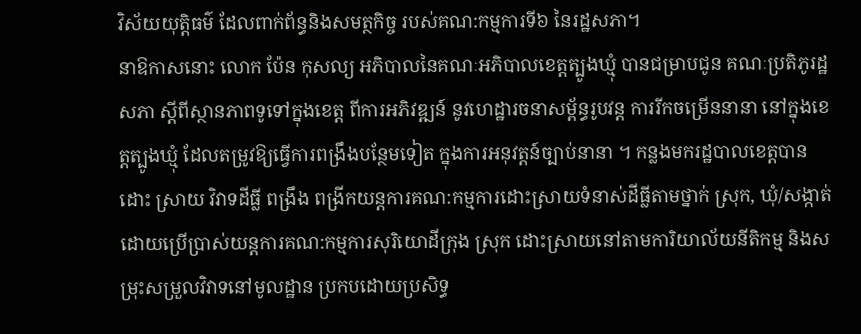វិស័យយុត្តិធម៌ ដែលពាក់ព័ន្ធនិងសមត្ថកិច្ច របស់គណ:កម្មការទី៦ នៃរដ្ឋសភា។
នាឱកាសនោះ លោក ប៉ែន កុសល្យ អភិបាលនៃគណៈអភិបាលខេត្តត្បូងឃ្មុំ បានជម្រាបជូន គណៈប្រតិភូរដ្ឋសភា ស្ដីពីស្ថានភាពទូទៅក្នុងខេត្ត ពីការអភិវឌ្ឍន៍ នូវហេដ្ឋារចនាសម្ព័ន្ធរូបវន្ត ការរីកចម្រើននានា នៅក្នុងខេត្តត្បូងឃ្មុំ ដែលតម្រូវឱ្យធ្វើការពង្រឹងបន្ថែមទៀត ក្នុងការអនុវត្តន៍ច្បាប់នានា ។ កន្លងមករដ្ឋបាលខេត្តបានដោះ ស្រាយ វិវាទដីធ្លី ពង្រឹង ពង្រីកយន្តការគណ:កម្មការដោះស្រាយទំនាស់ដីធ្លីតាមថ្នាក់ ស្រុក, ឃុំ/សង្កាត់ ដោយប្រើប្រាស់យន្តការគណ:កម្មការសុរិយោដីក្រុង ស្រុក ដោះស្រាយនៅតាមការិយាល័យនីតិកម្ម និងសម្រុះសម្រួលវិវាទនៅមូលដ្ឋាន ប្រកបដោយប្រសិទ្ធ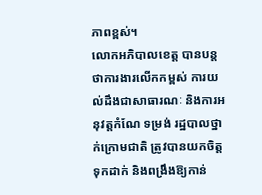ភាពខ្ពស់។
លោកអភិបាលខេត្ត បានបន្តថាការងារលើកកម្ពស់ ការយល់ដឹងជាសាធារណៈ និងការអនុវត្តកំណែ ទម្រង់ រដ្ឋបាលថ្នាក់ក្រោមជាតិ ត្រូវបានយកចិត្តទុកដាក់ និងពង្រឹងឱ្យកាន់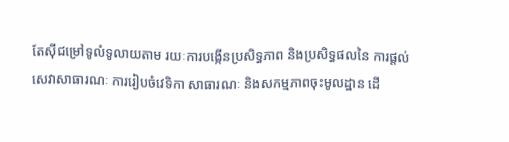តែស៊ីជម្រៅទូលំទូលាយតាម រយៈការបង្កើនប្រសិទ្ធភាព និងប្រសិទ្ធផលនៃ ការផ្តល់សេវាសាធារណៈ ការរៀបចំវេទិកា សាធារណៈ និងសកម្មភាពចុះមូលដ្ឋាន ដើ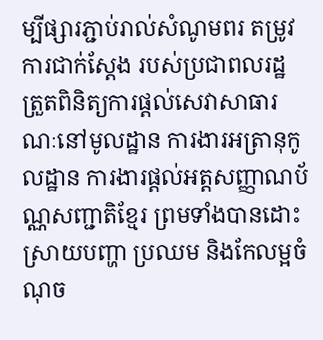ម្បីផ្សារភ្ជាប់រាល់សំណូមពរ តម្រូវការជាក់ស្តែង របស់ប្រជាពលរដ្ឋ ត្រួតពិនិត្យការផ្តល់សេវាសាធារណៈនៅមូលដ្ឋាន ការងារអត្រានុកូលដ្ឋាន ការងារផ្តល់អត្តសញ្ញាណប័ណ្ណសញ្ជាតិខ្មែរ ព្រមទាំងបានដោះស្រាយបញ្ហា ប្រឈម និងកែលម្អចំណុច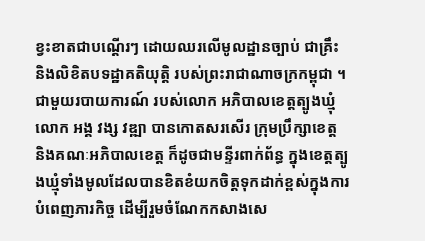ខ្វះខាតជាបណ្តើរៗ ដោយឈរលើមូលដ្ឋានច្បាប់ ជាគ្រឹះ និងលិខិតបទដ្ឋាគតិយុត្តិ របស់ព្រះរាជាណាចក្រកម្ពុជា ។
ជាមួយរបាយការណ៍ របស់លោក អភិបាលខេត្តត្បូងឃ្មុំ លោក អង្គ វង្ស វឌ្ឍា បានកោតសរសើរ ក្រុមប្រឹក្សាខេត្ត និងគណៈអភិបាលខេត្ត ក៏ដូចជាមន្ទីរពាក់ព័ន្ធ ក្នុងខេត្តត្បូងឃ្មុំទាំងមូលដែលបានខិតខំយកចិត្តទុកដាក់ខ្ពស់ក្នុងការបំពេញភារកិច្ច ដើម្បីរួមចំណែកកសាងសេ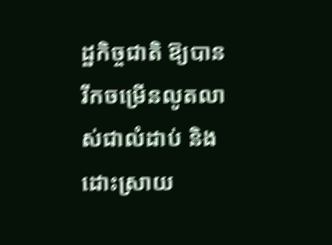ដ្ឋកិច្ចជាតិ ឱ្យបានរីកចម្រើនលូតលាស់ជាលំដាប់ និងដោះស្រាយ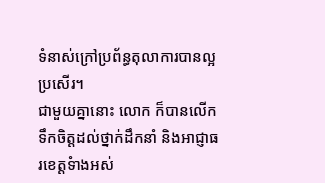ទំនាស់ក្រៅប្រព័ន្ធតុលាការបានល្អប្រសើរ។
ជាមួយគ្នានោះ លោក ក៏បានលើកទឹកចិត្តដល់ថ្នាក់ដឹកនាំ និងអាជ្ញាធរខេត្តទំាងអស់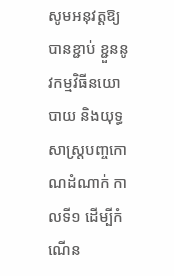សូមអនុវត្តឱ្យបានខ្ជាប់ ខ្ជួននូវកម្មវិធីនយោបាយ និងយុទ្ធសាស្ត្របញ្ចកោណដំណាក់ កាលទី១ ដើម្បីកំណើន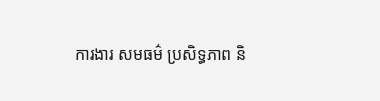ការងារ សមធម៌ ប្រសិទ្ធភាព និ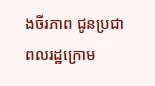ងចីរភាព ជូនប្រជាពលរដ្ឋក្រោម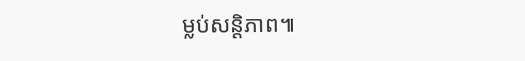ម្លប់សន្តិភាព៕